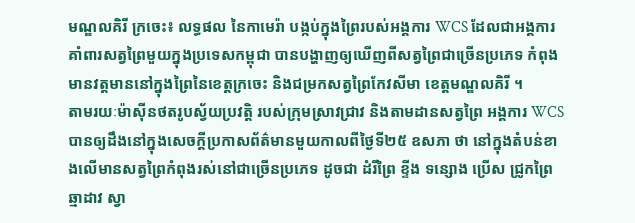មណ្ឌលគិរី ក្រចេះ៖ លទ្ធផល នៃកាមេរ៉ា បង្កប់ក្នុងព្រៃរបស់អង្គការ WCS ដែលជាអង្គការគាំពារសត្វព្រៃមួយក្នុងប្រទេសកម្ពុជា បានបង្ហាញឲ្យឃើញពីសត្វព្រៃជាច្រើនប្រភេទ កំពុងមានវត្តមាននៅក្នុងព្រៃនៃខេត្តក្រចេះ និងជម្រកសត្វព្រៃកែវសីមា ខេត្តមណ្ឌលគិរី ។
តាមរយៈម៉ាស៊ីនថតរូបស្វ័យប្រវត្តិ របស់ក្រុមស្រាវជ្រាវ និងតាមដានសត្វព្រៃ អង្គការ WCS បានឲ្យដឹងនៅក្នុងសេចក្ដីប្រកាសព័ត៌មានមួយកាលពីថ្ងៃទី២៥ ឧសភា ថា នៅក្នុងតំបន់ខាងលើមានសត្វព្រៃកំពុងរស់នៅជាច្រើនប្រភេទ ដូចជា ដំរីព្រៃ ខ្ទីង ទន្សោង ប្រើស ជ្រូកព្រៃ ឆ្មាដាវ ស្វា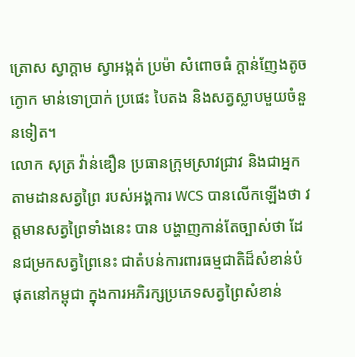ត្រោស ស្វាក្ដាម ស្វាអង្កត់ ប្រម៉ា សំពោចធំ ក្ដាន់ញែងតូច ក្ងោក មាន់ទោប្រាក់ ប្រផេះ បៃតង និងសត្វស្លាបមួយចំនួនទៀត។
លោក សុត្រ វ៉ាន់ឌឿន ប្រធានក្រុមស្រាវជ្រាវ និងជាអ្នកតាមដានសត្វព្រៃ របស់អង្គការ WCS បានលើកឡើងថា វត្តមានសត្វព្រៃទាំងនេះ បាន បង្ហាញកាន់តែច្បាស់ថា ដែនជម្រកសត្វព្រៃនេះ ជាតំបន់ការពារធម្មជាតិដ៏សំខាន់បំផុតនៅកម្ពុជា ក្នុងការអភិរក្សប្រភេទសត្វព្រៃសំខាន់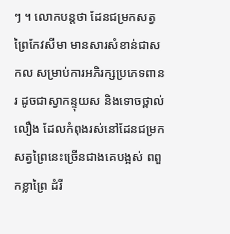ៗ ។ លោកបន្តថា ដែនជម្រកសត្វព្រៃកែវសីមា មានសារសំខាន់ជាសកល សម្រាប់ការអភិរក្សប្រភេទពានរ ដូចជាស្វាកន្ទុយស និងទោចថ្ពាល់លឿង ដែលកំពុងរស់នៅដែនជម្រកសត្វព្រៃនេះច្រើនជាងគេបង្អស់ ពពួកខ្លាព្រៃ ដំរី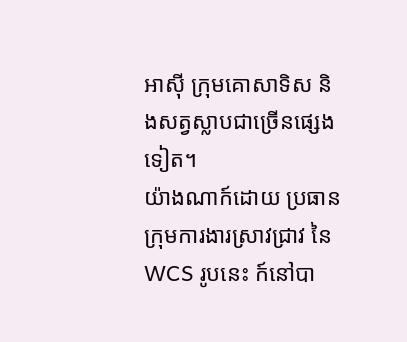អាស៊ី ក្រុមគោសាទិស និងសត្វស្លាបជាច្រើនផ្សេងទៀត។
យ៉ាងណាក៍ដោយ ប្រធានក្រុមការងារស្រាវជ្រាវ នៃ WCS រូបនេះ ក៍នៅបា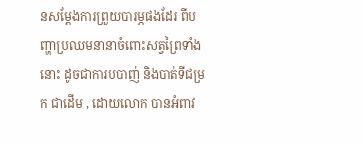នសម្ដែងការព្រួយបារម្ភផងដែរ ពីបញ្ហាប្រឈមនានាចំពោះសត្វព្រៃទាំងនោះ ដូចជាការបបាញ់ និងបាត់ទីជម្រក ជាដើម , ដោយលោក បានអំពាវ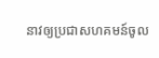នាវឲ្យប្រជាសហគមន៍ចូល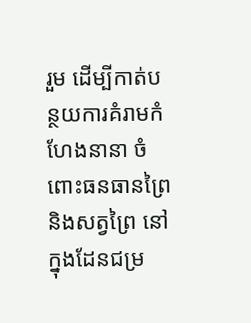រួម ដើម្បីកាត់បន្ថយការគំរាមកំហែងនានា ចំពោះធនធានព្រៃ និងសត្វព្រៃ នៅក្នុងដែនជម្រ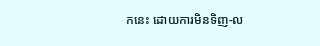កនេះ ដោយការមិនទិញ-ល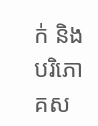ក់ និងបរិភោគស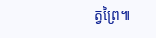ត្វព្រៃ៕